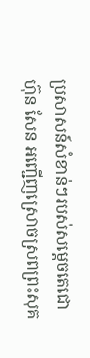ប្រសាសន៍សំខាន់ៗរបស់សម្តេចតេជោ ហ៊ុន សែន អញ្ជើញស្រោចស្រពព្រះសុគ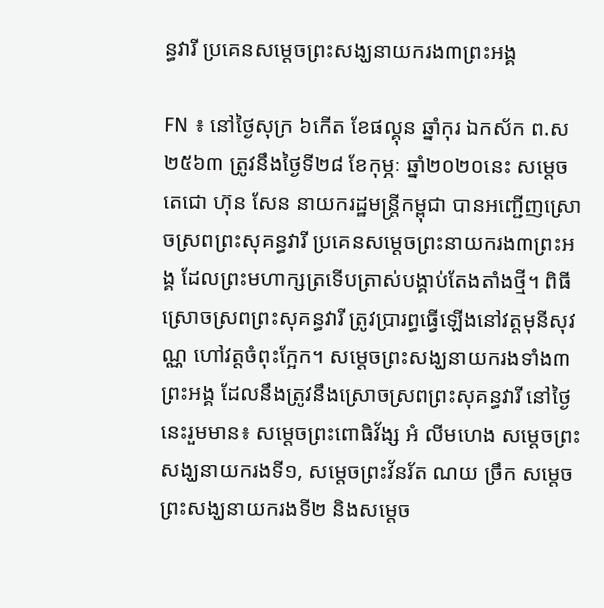ន្ធវារី ប្រគេនសម្តេចព្រះសង្ឃនាយករង៣ព្រះអង្គ

FN ៖ នៅថ្ងៃសុក្រ ៦កើត ខែផល្គុន ឆ្នាំកុរ ឯកស័ក ព.ស២៥៦៣ ត្រូវនឹងថ្ងៃទី២៨ ខែកុម្ភៈ ឆ្នាំ២០២០នេះ សម្តេចតេជោ ហ៊ុន សែន នាយករដ្ឋមន្ត្រីកម្ពុជា បានអញ្ជើញស្រោចស្រពព្រះសុគន្ធវារី ប្រគេនសម្តេចព្រះនាយករង៣ព្រះអង្គ ដែលព្រះមហាក្សត្រទើបត្រាស់បង្គាប់តែងតាំងថ្មី។ ពិធីស្រោចស្រពព្រះសុគន្ធវារី ត្រូវប្រារព្ធធ្វើឡើងនៅវត្តមុនីសុវណ្ណ ហៅវត្តចំពុះក្អែក។ សម្តេចព្រះសង្ឃនាយករងទាំង៣ព្រះអង្គ ដែលនឹងត្រូវនឹងស្រោចស្រពព្រះសុគន្ធវារី នៅថ្ងៃនេះរួមមាន៖ សម្តេចព្រះពោធិវ័ង្ស អំ លីមហេង សម្តេចព្រះសង្ឃនាយករងទី១, សម្តេចព្រះវ័នរ័ត ណយ ច្រឹក សម្តេចព្រះសង្ឃនាយករងទី២ និងសម្តេច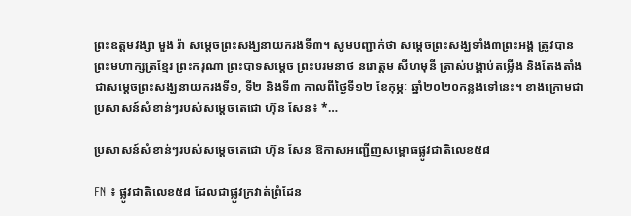ព្រះឧត្តមវង្សា មួង រ៉ា សម្តេចព្រះសង្ឃនាយករងទី៣។ សូមបញ្ជាក់ថា សម្តេចព្រះសង្ឃទាំង៣ព្រះអង្គ ត្រូវបានព្រះមហាក្សត្រខ្មែរ ព្រះករុណា ព្រះបាទសម្តេច ព្រះបរមនាថ នរោត្តម សីហមុនី ត្រាស់បង្គាប់តម្លើង និងតែងតាំងជាសម្តេចព្រះសង្ឃនាយករងទី១, ទី២ និងទី៣ កាលពីថ្ងៃទី១២ ខែកុម្ភៈ ឆ្នាំ២០២០កន្លងទៅនេះ។ ខាងក្រោមជាប្រសាសន៍សំខាន់ៗរបស់សម្តេចតេជោ ហ៊ុន សែន៖ *…

ប្រសាសន៍សំខាន់ៗរបស់សម្តេចតេជោ ហ៊ុន សែន ឱកាសអញ្ជើញសម្ពោធផ្លូវជាតិលេខ៥៨

FN ៖ ផ្លូវជាតិលេខ៥៨ ដែលជាផ្លូវក្រវាត់ព្រំដែន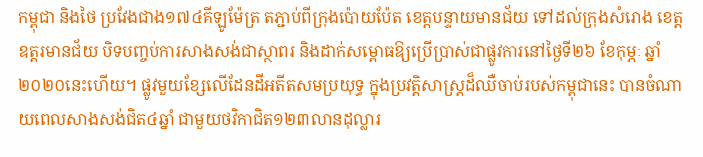កម្ពុជា និងថៃ ប្រវែងជាង១៧៤គីឡូម៉ែត្រ តភ្ជាប់ពីក្រុងប៉ោយប៉ែត ខេត្តបន្ទាយមានជ័យ ទៅដល់ក្រុងសំរោង ខេត្តឧត្តរមានជ័យ បិទបញ្ចប់ការសាងសង់ជាស្ថាពរ និងដាក់សម្ពោធឱ្យប្រើប្រាស់ជាផ្លូវការនៅថ្ងៃទី២៦ ខែកុម្ភៈ ឆ្នាំ២០២០នេះហើយ។ ផ្លូវមួយខ្សែលើដែនដីអតីតសមប្រយុទ្ធ ក្នុងប្រវត្តិសាស្ត្រដ៏ឈឺចាប់របស់កម្ពុជានេះ បានចំណាយពេលសាងសង់ជិត៤ឆ្នាំ ជាមួយថវិកាជិត១២៣លានដុល្លារ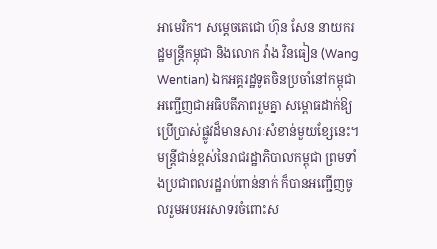អាមេរិក។ សម្តេចតេជោ ហ៊ុន សែន នាយករដ្ឋមន្ត្រីកម្ពុជា និងលោក វ៉ាង វិនធៀន (Wang Wentian) ឯកអគ្គរដ្ឋទូតចិនប្រចាំនៅកម្ពុជា អញ្ជើញជាអធិបតីភាពរួមគ្នា សម្ពោធដាក់ឱ្យប្រើប្រាស់ផ្លូវដ៏មានសារៈសំខាន់មួយខ្សែនេះ។ មន្ត្រីជាន់ខ្ពស់នៃរាជរដ្ឋាភិបាលកម្ពុជា ព្រមទាំងប្រជាពលរដ្ឋរាប់ពាន់នាក់ ក៏បានអញ្ជើញចូលរួមអបអរសាទរចំពោះស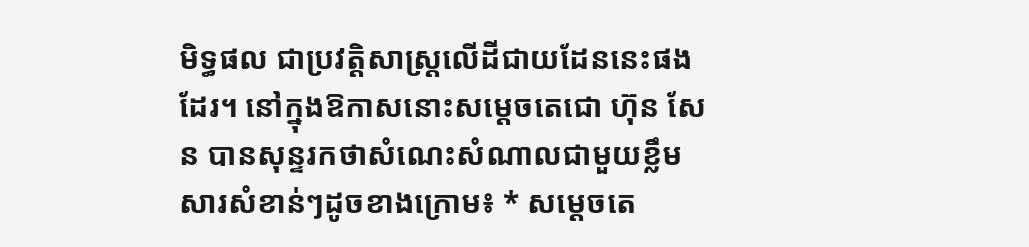មិទ្ធផល ជាប្រវត្តិសាស្ត្រលើដីជាយដែននេះផងដែរ។ នៅក្នុងឱកាសនោះសម្តេចតេជោ ហ៊ុន សែន បានសុន្ទរកថាសំណេះសំណាលជាមួយខ្លឹមសារសំខាន់ៗដូចខាងក្រោម៖ * សម្តេចតេ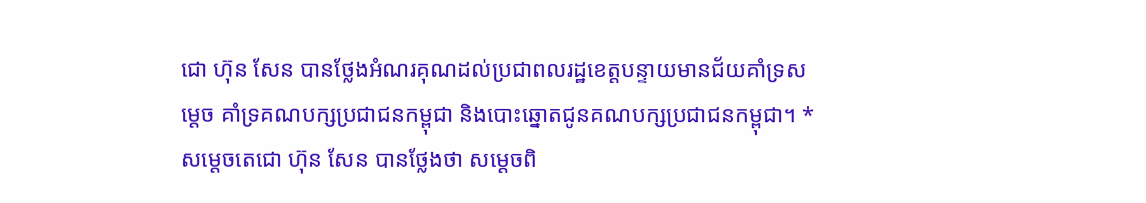ជោ ហ៊ុន សែន បានថ្លែងអំណរគុណដល់ប្រជាពលរដ្ឋខេត្តបន្ទាយមានជ័យគាំទ្រសម្តេច គាំទ្រគណបក្សប្រជាជនកម្ពុជា និងបោះឆ្នោតជូនគណបក្សប្រជាជនកម្ពុជា។ * សម្តេចតេជោ ហ៊ុន សែន បានថ្លែងថា សម្តេចពិ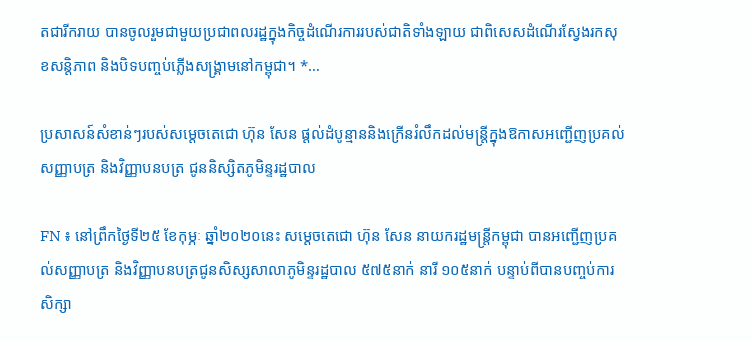តជារីករាយ បានចូលរួមជាមួយប្រជាពលរដ្ឋក្នុងកិច្ចដំណើរការរបស់ជាតិទាំងឡាយ ជាពិសេសដំណើរស្វែងរកសុខសន្តិភាព និងបិទបញ្ចប់ភ្លើងសង្គ្រាមនៅកម្ពុជា។ *…

ប្រសាសន៍សំខាន់ៗរបស់សម្តេចតេជោ ហ៊ុន សែន ផ្តល់ដំបូន្មាននិងក្រើនរំលឹកដល់មន្រ្តីក្នុងឱកាសអញ្ជើញប្រគល់សញ្ញាបត្រ និងវិញ្ញាបនបត្រ ជូននិស្សិតភូមិន្ទរដ្ឋបាល

FN ៖ នៅព្រឹកថ្ងៃទី២៥ ខែកុម្ភៈ ឆ្នាំ២០២០នេះ សម្តេចតេជោ ហ៊ុន សែន នាយករដ្ឋមន្ត្រីកម្ពុជា បានអញ្ជើញប្រគល់សញ្ញាបត្រ និងវិញ្ញាបនបត្រជូនសិស្សសាលាភូមិន្ទរដ្ឋបាល ៥៧៥នាក់ នារី ១០៥នាក់ បន្ទាប់ពីបានបញ្ចប់ការសិក្សា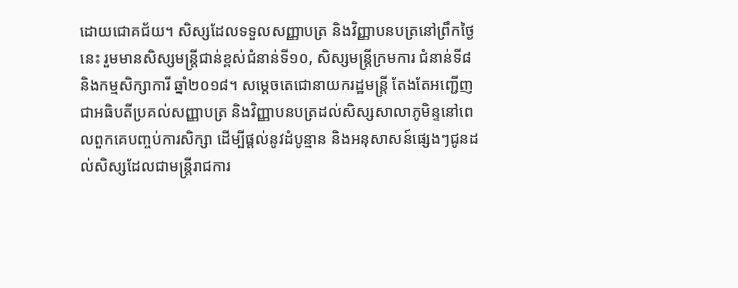ដោយជោគជ័យ។ សិស្សដែលទទួលសញ្ញាបត្រ និងវិញ្ញាបនបត្រនៅព្រឹកថ្ងៃនេះ រួមមានសិស្សមន្ត្រីជាន់ខ្ពស់ជំនាន់ទី១០, សិស្សមន្ត្រីក្រមការ ជំនាន់ទី៨ និងកម្មសិក្សាការី ឆ្នាំ២០១៨។ សម្តេចតេជោនាយករដ្ឋមន្ត្រី តែងតែអញ្ជើញជាអធិបតីប្រគល់សញ្ញាបត្រ និងវិញ្ញាបនបត្រដល់សិស្សសាលាភូមិន្ទនៅពេលពួកគេបញ្ចប់ការសិក្សា ដើម្បីផ្តល់នូវដំបូន្មាន និងអនុសាសន៍ផ្សេងៗជូនដល់សិស្សដែលជាមន្ត្រីរាជការ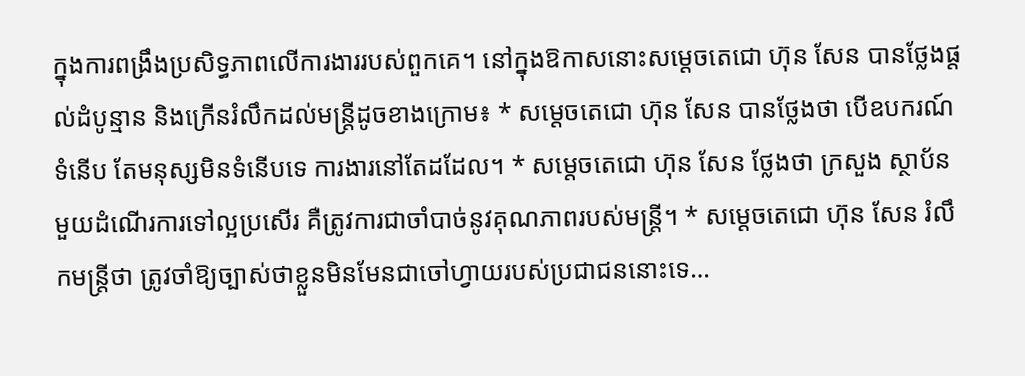ក្នុងការពង្រឹងប្រសិទ្ធភាពលើការងាររបស់ពួកគេ។ នៅក្នុងឱកាសនោះសម្តេចតេជោ ហ៊ុន សែន បានថ្លែងផ្តល់ដំបូន្មាន និងក្រើនរំលឹកដល់មន្រ្តីដូចខាងក្រោម៖ * សម្តេចតេជោ ហ៊ុន សែន បានថ្លែងថា បើឧបករណ៍ទំនើប តែមនុស្សមិនទំនើបទេ ការងារនៅតែដដែល។ * សម្តេចតេជោ ហ៊ុន សែន ថ្លែងថា ក្រសួង ស្ថាប័នមួយដំណើរការទៅល្អប្រសើរ គឺត្រូវការជាចាំបាច់នូវគុណភាពរបស់មន្ត្រី។ * សម្តេចតេជោ ហ៊ុន សែន រំលឹកមន្ត្រីថា ត្រូវចាំឱ្យច្បាស់ថាខ្លួនមិនមែនជាចៅហ្វាយរបស់ប្រជាជននោះទេ…